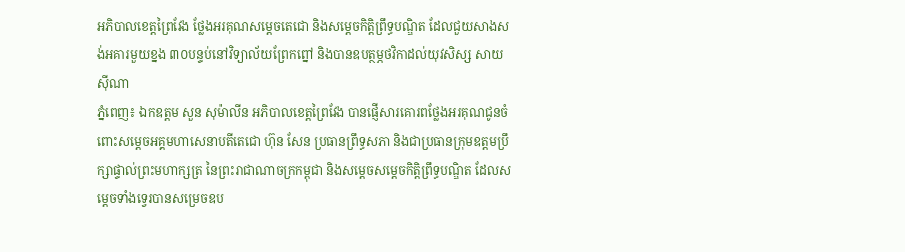អភិបាលខេត្តព្រៃវែង ថ្លែងអរគុណសម្តេចតេជោ និងសម្តេចកិត្តិព្រឹទ្ធបណ្ឌិត ដែលជួយសាងសង់អគារមួយខ្នង ៣០បន្ទប់នៅវិទ្យាល័យព្រែកព្នៅ និងបានឧបត្ថម្ភថវិកាដល់យុវសិស្ស សាយ ស៊ីណា
ភ្នំពេញ៖ ឯកឧត្ដម សួន សុម៉ាលីន អភិបាលខេត្តព្រៃវែង បានផ្ញើសារគោរពថ្លែងអរគុណជូនចំពោះសម្តេចអគ្គមហាសេនាបតីតេជោ ហ៊ុន សែន ប្រធានព្រឹទ្ធសភា និងជាប្រធានក្រុមឧត្តមប្រឹក្សាផ្ទាល់ព្រះមហាក្សត្រ នៃព្រះរាជាណាចក្រកម្ពុជា និងសម្តេចសម្តេចកិត្តិព្រឹទ្ធបណ្ឌិត ដែលសម្តេចទាំងទ្វេរបានសម្រេចឧប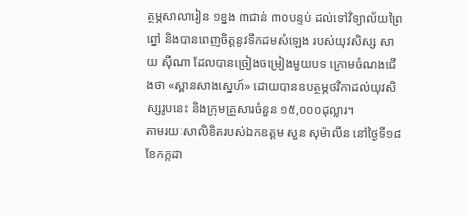ត្ថម្ភសាលារៀន ១ខ្នង ៣ជាន់ ៣០បន្ទប់ ដល់ទៅវិទ្យាល័យព្រៃព្នៅ និងបានពេញចិត្តនូវទឹកដមសំឡេង របស់យុវសិស្ស សាយ ស៊ីណា ដែលបានច្រៀងចម្រៀងមួយបទ ក្រោមចំណងជើងថា «ស្ពានសាងស្នេហ៍» ដោយបានឧបត្ថម្ភថវិកាដល់យុវសិស្សរូបនេះ និងក្រុមគ្រួសារចំនួន ១៥,០០០ដុល្លារ។
តាមរយៈសាលិខិតរបស់ឯកឧត្ដម សួន សុម៉ាលីន នៅថ្ងៃទី១៨ ខែកក្កដា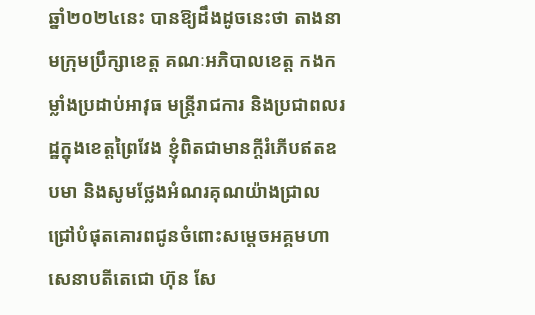ឆ្នាំ២០២៤នេះ បានឱ្យដឹងដូចនេះថា តាងនាមក្រុមប្រឹក្សាខេត្ត គណៈអភិបាលខេត្ត កងកម្លាំងប្រដាប់អាវុធ មន្ត្រីរាជការ និងប្រជាពលរដ្ឋក្នុងខេត្តព្រៃវែង ខ្ញុំពិតជាមានក្តីរំភើបឥតឧបមា និងសូមថ្លែងអំណរគុណយ៉ាងជ្រាលជ្រៅបំផុតគោរពជូនចំពោះសម្តេចអគ្គមហាសេនាបតីតេជោ ហ៊ុន សែ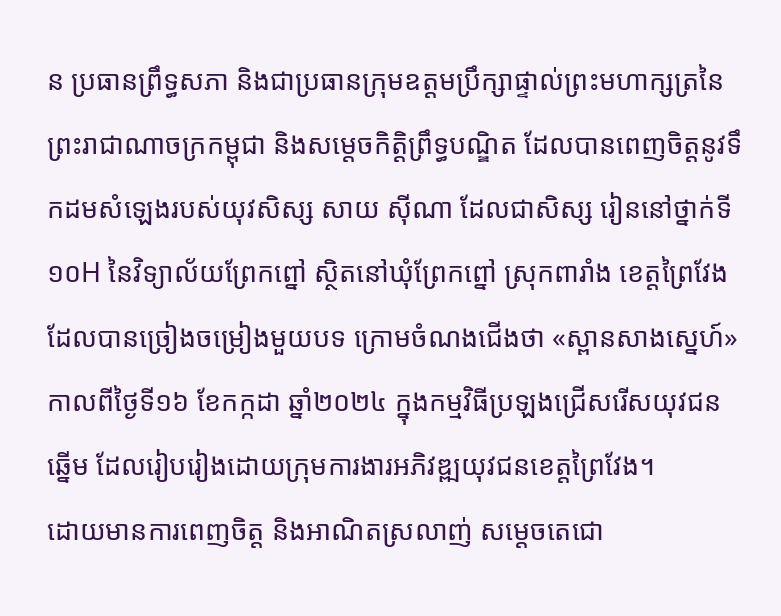ន ប្រធានព្រឹទ្ធសភា និងជាប្រធានក្រុមឧត្តមប្រឹក្សាផ្ទាល់ព្រះមហាក្សត្រនៃព្រះរាជាណាចក្រកម្ពុជា និងសម្តេចកិត្តិព្រឹទ្ធបណ្ឌិត ដែលបានពេញចិត្តនូវទឹកដមសំឡេងរបស់យុវសិស្ស សាយ ស៊ីណា ដែលជាសិស្ស រៀននៅថ្នាក់ទី ១០H នៃវិទ្យាល័យព្រែកព្នៅ ស្ថិតនៅឃុំព្រែកព្នៅ ស្រុកពារាំង ខេត្តព្រៃវែង ដែលបានច្រៀងចម្រៀងមួយបទ ក្រោមចំណងជើងថា «ស្ពានសាងស្នេហ៍» កាលពីថ្ងៃទី១៦ ខែកក្កដា ឆ្នាំ២០២៤ ក្នុងកម្មវិធីប្រឡងជ្រើសរើសយុវជនឆ្នើម ដែលរៀបរៀងដោយក្រុមការងារអភិវឌ្ឍយុវជនខេត្តព្រៃវែង។
ដោយមានការពេញចិត្ត និងអាណិតស្រលាញ់ សម្តេចតេជោ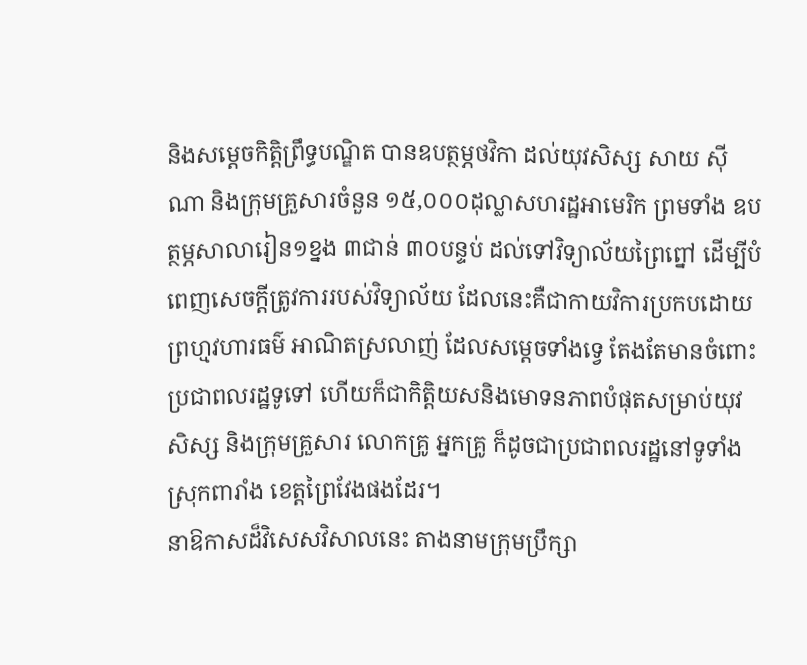និងសម្តេចកិត្តិព្រឹទ្ធបណ្ឌិត បានឧបត្ថម្ភថវិកា ដល់យុវសិស្ស សាយ ស៊ីណា និងក្រុមគ្រួសារចំនួន ១៥,០០០ដុល្លាសហរដ្ឋអាមេរិក ព្រមទាំង ឧបត្ថម្ភសាលារៀន១ខ្នង ៣ជាន់ ៣០បន្ទប់ ដល់ទៅវិទ្យាល័យព្រៃព្នៅ ដើម្បីបំពេញសេចក្តីត្រូវការរបស់វិទ្យាល័យ ដែលនេះគឺជាកាយវិការប្រកបដោយព្រហ្មវហារធម៌ អាណិតស្រលាញ់ ដែលសម្តេចទាំងទ្វេ តែងតែមានចំពោះប្រជាពលរដ្ឋទូទៅ ហើយក៏ជាកិត្តិយសនិងមោទនភាពបំផុតសម្រាប់យុវសិស្ស និងក្រុមគ្រួសារ លោកគ្រូ អ្នកគ្រូ ក៏ដូចជាប្រជាពលរដ្ឋនៅទូទាំង ស្រុកពារាំង ខេត្តព្រៃវែងផងដែរ។
នាឱកាសដ៏វិសេសវិសាលនេះ តាងនាមក្រុមប្រឹក្សា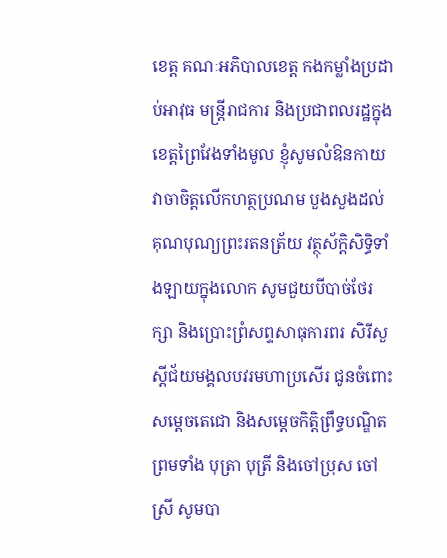ខេត្ត គណៈអភិបាលខេត្ត កងកម្លាំងប្រដាប់អាវុធ មន្ត្រីរាជការ និងប្រជាពលរដ្ឋក្នុងខេត្តព្រៃវែងទាំងមូល ខ្ញុំសូមលំឱនកាយវាចាចិត្តលើកហត្ថប្រណម បួងសួងដល់គុណបុណ្យព្រះរតនត្រ័យ វត្ថុស័ក្តិសិទ្ធិទាំងឡាយក្នុងលោក សូមជួយបីបាច់ថែរក្សា និងប្រោះព្រំសព្ទសាធុការពរ សិរីសួស្តីជ័យមង្គលបវរមហាប្រសើរ ជូនចំពោះ សម្តេចតេជោ និងសម្តេចកិត្តិព្រឹទ្ធបណ្ឌិត ព្រមទាំង បុត្រា បុត្រី និងចៅប្រុស ចៅស្រី សូមបា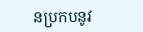នប្រកបនូវ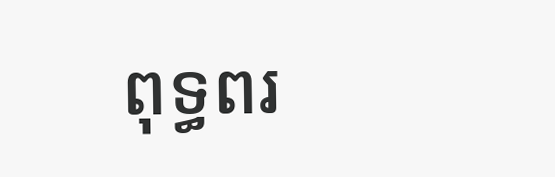ពុទ្ធពរ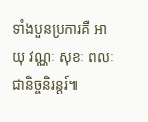ទាំងបួនប្រការគឺ អាយុ វណ្ណៈ សុខៈ ពលៈ ជានិច្ចនិរន្តរ៍៕